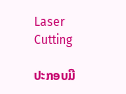Laser Cutting

ປະກອບມີ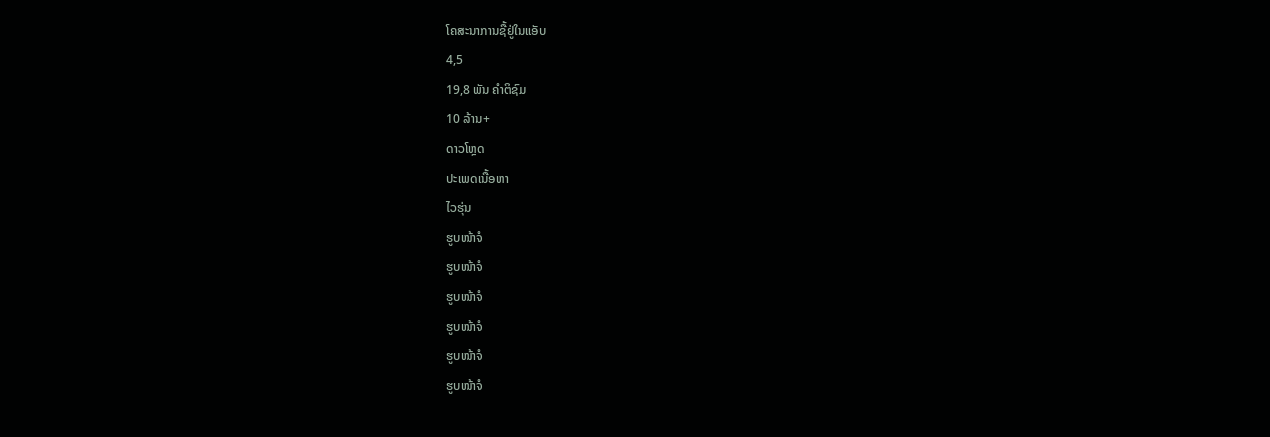ໂຄສະນາການຊື້ຢູ່ໃນແອັບ
4,5
19,8 ພັນ ຄຳຕິຊົມ
10 ລ້ານ+
ດາວໂຫຼດ
ປະເພດເນື້ອຫາ
ໄວຮຸ່ນ
ຮູບໜ້າຈໍ
ຮູບໜ້າຈໍ
ຮູບໜ້າຈໍ
ຮູບໜ້າຈໍ
ຮູບໜ້າຈໍ
ຮູບໜ້າຈໍ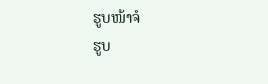ຮູບໜ້າຈໍ
ຮູບ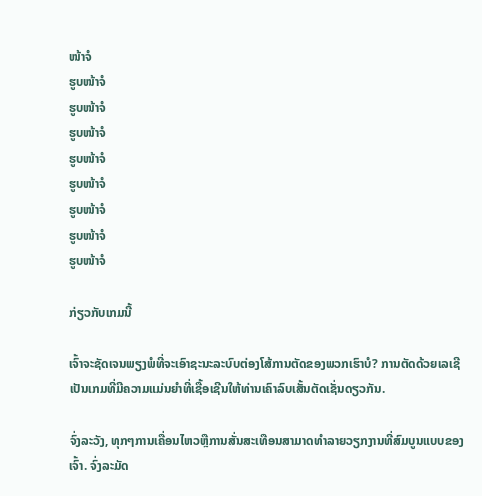ໜ້າຈໍ
ຮູບໜ້າຈໍ
ຮູບໜ້າຈໍ
ຮູບໜ້າຈໍ
ຮູບໜ້າຈໍ
ຮູບໜ້າຈໍ
ຮູບໜ້າຈໍ
ຮູບໜ້າຈໍ
ຮູບໜ້າຈໍ

ກ່ຽວກັບເກມນີ້

ເຈົ້າຈະຊັດເຈນພຽງພໍທີ່ຈະເອົາຊະນະລະບົບຕ່ອງໂສ້ການຕັດຂອງພວກເຮົາບໍ? ການຕັດດ້ວຍເລເຊີເປັນເກມທີ່ມີຄວາມແມ່ນຍໍາທີ່ເຊື້ອເຊີນໃຫ້ທ່ານເຄົາລົບເສັ້ນຕັດເຊັ່ນດຽວກັນ.

ຈົ່ງລະວັງ, ທຸກໆການເຄື່ອນໄຫວຫຼືການສັ່ນສະເທືອນສາມາດທໍາລາຍວຽກງານທີ່ສົມບູນແບບຂອງເຈົ້າ. ຈົ່ງລະມັດ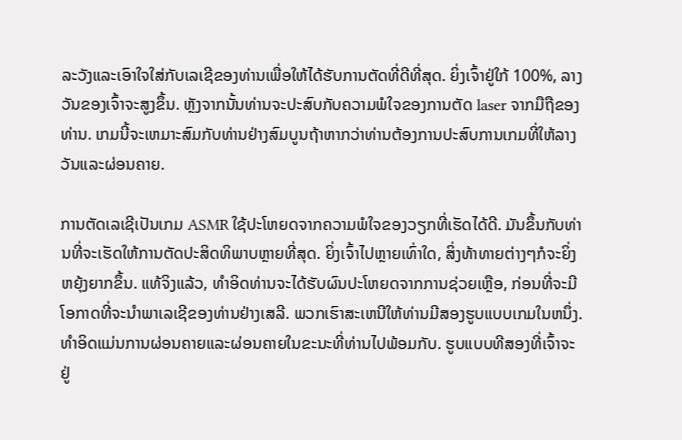ລະວັງແລະເອົາໃຈໃສ່ກັບເລເຊີຂອງທ່ານເພື່ອໃຫ້ໄດ້ຮັບການຕັດທີ່ດີທີ່ສຸດ. ຍິ່ງເຈົ້າຢູ່ໃກ້ 100%, ລາງວັນຂອງເຈົ້າຈະສູງຂຶ້ນ. ຫຼັງຈາກນັ້ນທ່ານຈະປະສົບກັບຄວາມພໍໃຈຂອງການຕັດ laser ຈາກມືຖືຂອງທ່ານ. ເກມນີ້ຈະເຫມາະສົມກັບທ່ານຢ່າງສົມບູນຖ້າຫາກວ່າທ່ານຕ້ອງການປະສົບການເກມທີ່ໃຫ້ລາງວັນແລະຜ່ອນຄາຍ.

ການຕັດເລເຊີເປັນເກມ ASMR ໃຊ້ປະໂຫຍດຈາກຄວາມພໍໃຈຂອງວຽກທີ່ເຮັດໄດ້ດີ. ມັນຂຶ້ນກັບທ່ານທີ່ຈະເຮັດໃຫ້ການຕັດປະສິດທິພາບຫຼາຍທີ່ສຸດ. ຍິ່ງເຈົ້າໄປຫຼາຍເທົ່າໃດ, ສິ່ງທ້າທາຍຕ່າງໆກໍຈະຍິ່ງຫຍຸ້ງຍາກຂຶ້ນ. ແທ້ຈິງແລ້ວ, ທໍາອິດທ່ານຈະໄດ້ຮັບຜົນປະໂຫຍດຈາກການຊ່ວຍເຫຼືອ, ກ່ອນທີ່ຈະມີໂອກາດທີ່ຈະນໍາພາເລເຊີຂອງທ່ານຢ່າງເສລີ. ພວກເຮົາສະເຫນີໃຫ້ທ່ານມີສອງຮູບແບບເກມໃນຫນຶ່ງ. ທໍາອິດແມ່ນການຜ່ອນຄາຍແລະຜ່ອນຄາຍໃນຂະນະທີ່ທ່ານໄປພ້ອມກັບ. ຮູບແບບທີສອງທີ່ເຈົ້າຈະຢູ່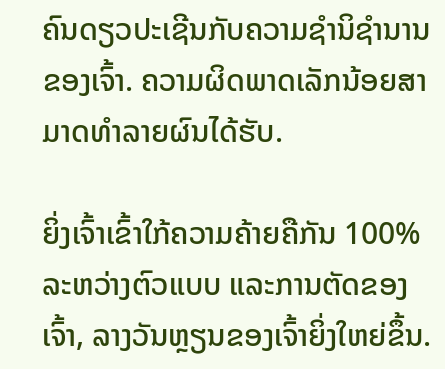ຄົນດຽວປະເຊີນກັບຄວາມຊໍານິຊໍານານຂອງເຈົ້າ. ຄວາມຜິດພາດເລັກນ້ອຍສາມາດທໍາລາຍຜົນໄດ້ຮັບ.

ຍິ່ງເຈົ້າເຂົ້າໃກ້ຄວາມຄ້າຍຄືກັນ 100% ລະຫວ່າງຕົວແບບ ແລະການຕັດຂອງເຈົ້າ, ລາງວັນຫຼຽນຂອງເຈົ້າຍິ່ງໃຫຍ່ຂຶ້ນ.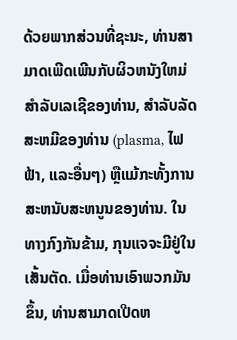ດ້ວຍພາກສ່ວນທີ່ຊະນະ, ທ່ານສາມາດເພີດເພີນກັບຜິວຫນັງໃຫມ່ສໍາລັບເລເຊີຂອງທ່ານ, ສໍາລັບລັດສະຫມີຂອງທ່ານ (plasma, ໄຟຟ້າ, ແລະອື່ນໆ) ຫຼືແມ້ກະທັ້ງການສະຫນັບສະຫນູນຂອງທ່ານ. ໃນທາງກົງກັນຂ້າມ, ກຸນແຈຈະມີຢູ່ໃນເສັ້ນຕັດ. ເມື່ອທ່ານເອົາພວກມັນຂຶ້ນ, ທ່ານສາມາດເປີດຫ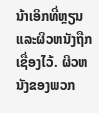ນ້າເອິກທີ່ຫຼຽນແລະຜິວຫນັງຖືກເຊື່ອງໄວ້. ຜິວຫນັງຂອງພວກ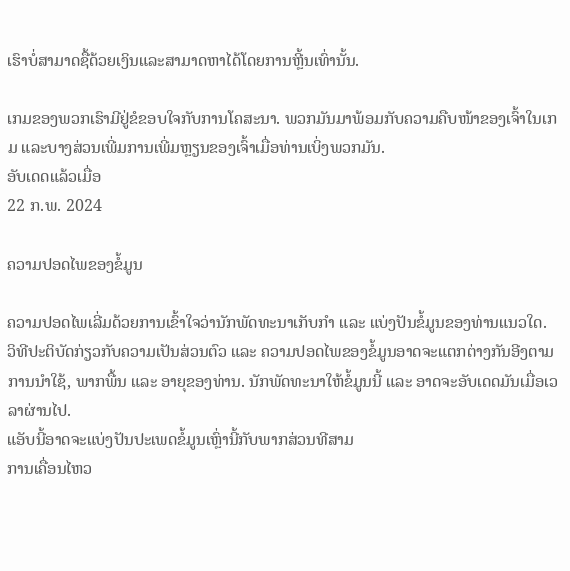ເຮົາບໍ່ສາມາດຊື້ດ້ວຍເງິນແລະສາມາດຫາໄດ້ໂດຍການຫຼີ້ນເທົ່ານັ້ນ.

ເກມຂອງພວກເຮົາມີຢູ່ຂໍຂອບໃຈກັບການໂຄສະນາ. ພວກມັນມາພ້ອມກັບຄວາມຄືບໜ້າຂອງເຈົ້າໃນເກມ ແລະບາງສ່ວນເພີ່ມການເພີ່ມຫຼຽນຂອງເຈົ້າເມື່ອທ່ານເບິ່ງພວກມັນ.
ອັບເດດແລ້ວເມື່ອ
22 ກ.ພ. 2024

ຄວາມປອດໄພຂອງຂໍ້ມູນ

ຄວາມປອດໄພເລີ່ມດ້ວຍການເຂົ້າໃຈວ່ານັກພັດທະນາເກັບກຳ ແລະ ແບ່ງປັນຂໍ້ມູນຂອງທ່ານແນວໃດ. ວິທີປະຕິບັດກ່ຽວກັບຄວາມເປັນສ່ວນຕົວ ແລະ ຄວາມປອດໄພຂອງຂໍ້ມູນອາດຈະແຕກຕ່າງກັນອີງຕາມການນຳໃຊ້, ພາກພື້ນ ແລະ ອາຍຸຂອງທ່ານ. ນັກພັດທະນາໃຫ້ຂໍ້ມູນນີ້ ແລະ ອາດຈະອັບເດດມັນເມື່ອເວລາຜ່ານໄປ.
ແອັບນີ້ອາດຈະແບ່ງປັນປະເພດຂໍ້ມູນເຫຼົ່ານີ້ກັບພາກສ່ວນທີສາມ
ການເຄື່ອນໄຫວ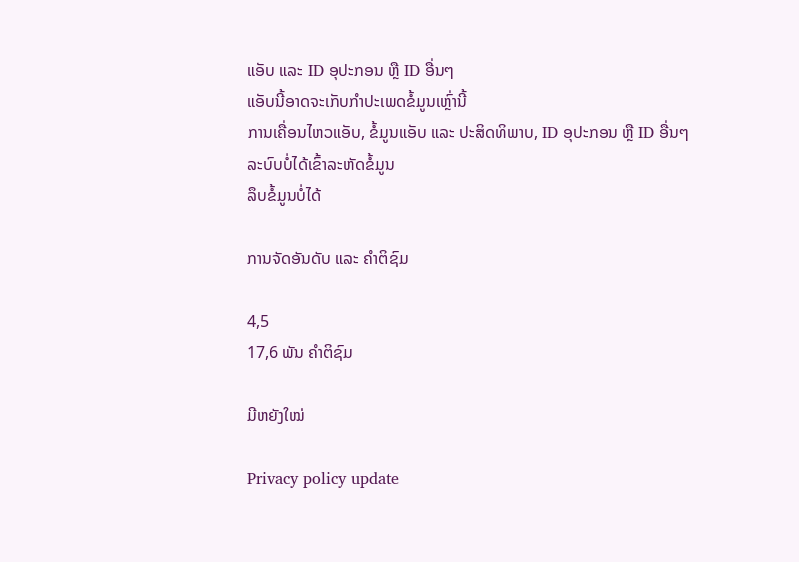ແອັບ ແລະ ID ອຸປະກອນ ຫຼື ID ອື່ນໆ
ແອັບນີ້ອາດຈະເກັບກຳປະເພດຂໍ້ມູນເຫຼົ່ານີ້
ການເຄື່ອນໄຫວແອັບ, ຂໍ້ມູນແອັບ ແລະ ປະສິດທິພາບ, ID ອຸປະກອນ ຫຼື ID ອື່ນໆ
ລະບົບບໍ່ໄດ້ເຂົ້າລະຫັດຂໍ້ມູນ
ລຶບຂໍ້ມູນບໍ່ໄດ້

ການຈັດອັນດັບ ແລະ ຄຳຕິຊົມ

4,5
17,6 ພັນ ຄຳຕິຊົມ

ມີຫຍັງໃໝ່

Privacy policy update